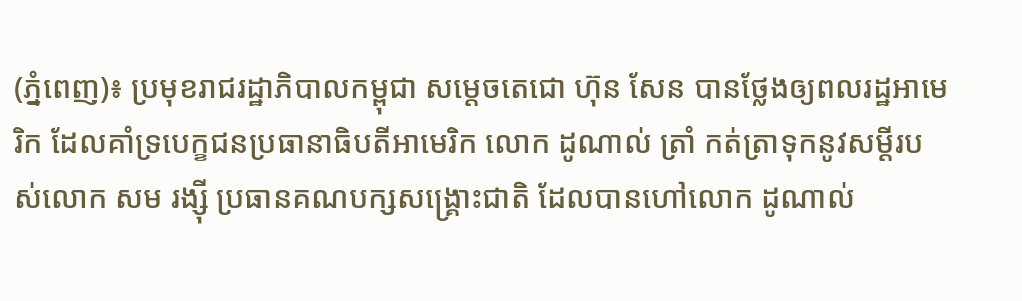(ភ្នំពេញ)៖ ប្រមុខរាជរដ្ឋាភិបាលកម្ពុជា សម្តេចតេជោ ហ៊ុន សែន បានថ្លែងឲ្យពលរដ្ឋអាមេរិក ដែលគាំទ្របេក្ខជនប្រធានាធិបតីអាមេរិក លោក ដូណាល់ ត្រាំ កត់ត្រាទុកនូវសម្តីរបស់លោក សម រង្ស៊ី ប្រធានគណបក្សសង្រ្គោះជាតិ ដែលបានហៅលោក ដូណាល់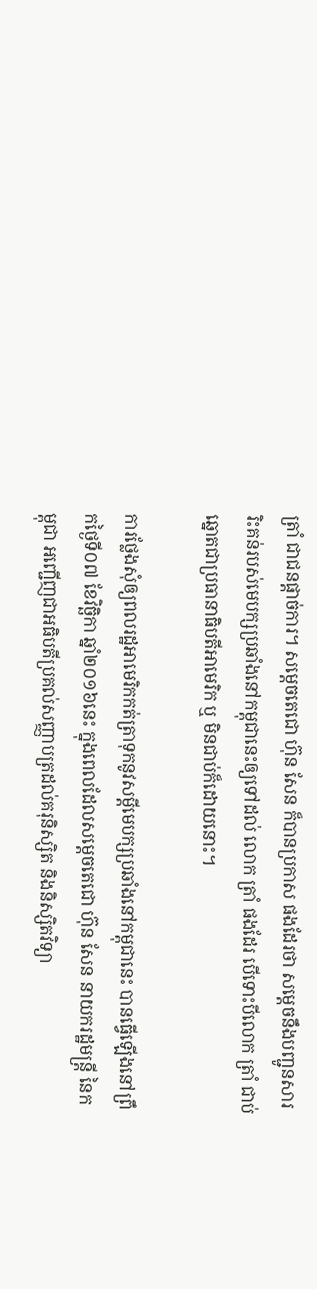ត្រាំ ជាជនផ្តាច់ការ។ សម្តេចតេជោ ហ៊ុន សែន ក៏បានប្រកាស ផងដែរថា សម្តេចនឹងបញ្ជូនសាររិះគន់របស់មេបក្សប្រឆាំងនៅកម្ពុជានេះឲ្យទៅដល់ លោក ត្រាំ ផងដែរ បើទោះបីលោក ត្រាំ ជាប់ឆ្នោតជាប្រធានាធិបតីអាមេរិក ឬ មិនជាប់ក៏ដោយនោះ។

ការថ្លែងសុំឲ្យពលរដ្ឋអាមេរិកកត់ត្រាទុកនូវសម្តីមេបក្សប្រឆាំងនៅកម្ពុជានេះ បានធ្វើឡើងនៅព្រឹកថ្ងៃទី០៧ ខែវិច្ឆិកា ឆ្នាំ២០១៦នេះ ក្នុងពេលដែលសម្តេចតេជោ ហ៊ុន សែន នាយករដ្ឋមន្រ្តី នៃកម្ពុជា អញ្ជើញជាអធិបតីប្រគល់សញ្ញាបត្រដល់គរុនិស្សិត និងនិស្សិតវិទ្យា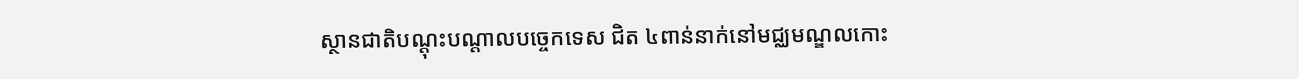ស្ថានជាតិបណ្តុះបណ្តាលបច្ចេកទេស ជិត ៤ពាន់នាក់នៅមជ្ឈមណ្ឌលកោះ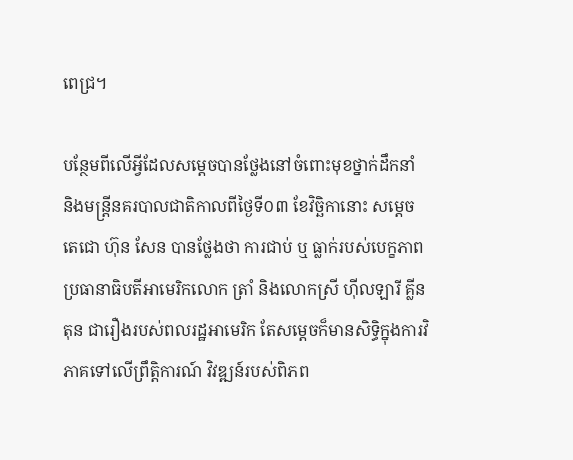ពេជ្រ។

បន្ថែមពីលើអ្វីដែលសម្តេចបានថ្លែងនៅចំពោះមុខថ្នាក់ដឹកនាំ និងមន្រ្តីនគរបាលជាតិកាលពីថ្ងៃទី០៣ ខែវិច្ឆិកានោះ សម្តេចតេជោ ហ៊ុន សែន បានថ្លែងថា ការជាប់ ឬ ធ្លាក់របស់បេក្ខភាពប្រធានាធិបតីអាមេរិកលោក ត្រាំ និងលោកស្រី ហ៊ីលឡារី គ្លីនតុន ជារឿងរបស់ពលរដ្ឋអាមេរិក តែសម្តេចក៏មានសិទ្ធិក្នុងការវិភាគទៅលើព្រឹត្តិការណ៍ វិវឌ្ឍន៍របស់ពិភព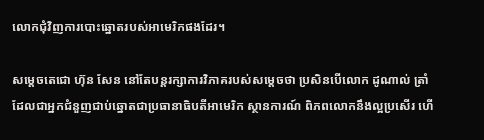លោកជុំវិញការបោះឆ្នោតរបស់អាមេរិកផងដែរ។

សម្តេចតេជោ ហ៊ុន សែន នៅតែបន្តរក្សាការវិភាគរបស់សម្តេចថា ប្រសិនបើលោក ដូណាល់ ត្រាំ ដែលជាអ្នកជំនួញជាប់ឆ្នោតជាប្រធានាធិបតីអាមេរិក ស្ថានការណ៍ ពិភពលោកនឹងល្អប្រសើរ ហើ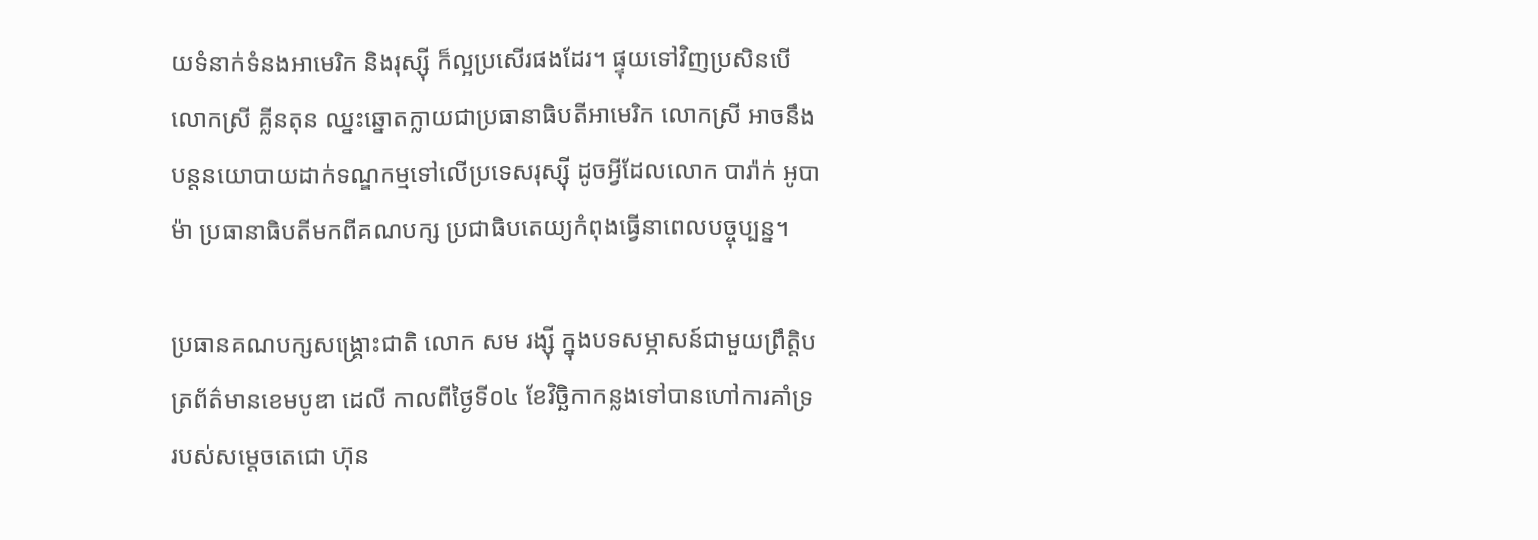យទំនាក់ទំនងអាមេរិក និងរុស្ស៊ី ក៏ល្អប្រសើរផងដែរ។ ផ្ទុយទៅវិញប្រសិនបើលោកស្រី គ្លីនតុន ឈ្នះឆ្នោតក្លាយជាប្រធានាធិបតីអាមេរិក លោកស្រី អាចនឹងបន្តនយោបាយដាក់ទណ្ឌកម្មទៅលើប្រទេសរុស្ស៊ី ដូចអ្វីដែលលោក បារ៉ាក់ អូបាម៉ា ប្រធានាធិបតីមកពីគណបក្ស ប្រជាធិបតេយ្យកំពុងធ្វើនាពេលបច្ចុប្បន្ន។

ប្រធានគណបក្សសង្រ្គោះជាតិ លោក សម រង្ស៊ី ក្នុងបទសម្ភាសន៍ជាមួយព្រឹត្តិបត្រព័ត៌មានខេមបូឌា ដេលី កាលពីថ្ងៃទី០៤ ខែវិច្ឆិកាកន្លងទៅបានហៅការគាំទ្រ របស់សម្តេចតេជោ ហ៊ុន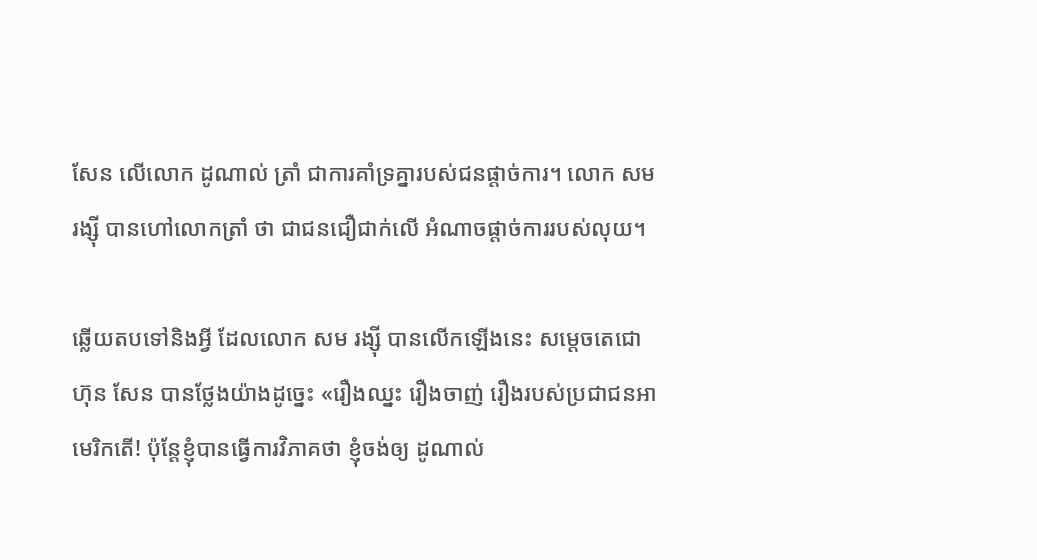សែន លើលោក ដូណាល់ ត្រាំ ជាការគាំទ្រគ្នារបស់ជនផ្តាច់ការ។ លោក សម រង្ស៊ី បានហៅលោកត្រាំ ថា ជាជនជឿជាក់លើ អំណាចផ្តាច់ការរបស់លុយ។

ឆ្លើយតបទៅនិងអ្វី ដែលលោក សម រង្ស៊ី បានលើកឡើងនេះ សម្តេចតេជោ ហ៊ុន សែន បានថ្លែងយ៉ាងដូច្នេះ «រឿងឈ្នះ រឿងចាញ់ រឿងរបស់ប្រជាជនអាមេរិកតើ! ប៉ុន្តែខ្ញុំបានធ្វើការវិភាគថា ខ្ញុំចង់ឲ្យ ដូណាល់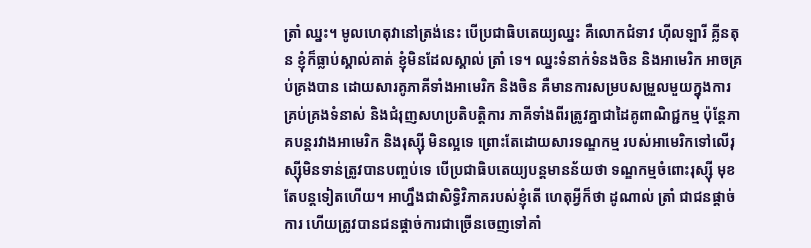ត្រាំ ឈ្នះ។ មូលហេតុវានៅត្រង់នេះ បើប្រជាធិបតេយ្យឈ្នះ គឺលោកជំទាវ ហ៊ីលឡារី គ្លីនតុន ខ្ញុំក៏ធ្លាប់ស្គាល់គាត់ ខ្ញុំមិនដែលស្គាល់ ត្រាំ ទេ។ ឈ្នះទំនាក់ទំនងចិន និងអាមេរិក អាចគ្រប់គ្រងបាន ដោយសារគូភាគីទាំងអាមេរិក និងចិន គឺមានការសម្របសម្រួលមួយក្នុងការ គ្រប់គ្រងទំនាស់ និងជំរុញសហប្រតិបត្តិការ ភាគីទាំងពីរត្រូវគ្នាជាដៃគូពាណិជ្ជកម្ម ប៉ុន្តែភាគបន្តរវាងអាមេរិក និងរុស្ស៊ី មិនល្អទេ ព្រោះតែដោយសារទណ្ឌកម្ម របស់អាមេរិកទៅលើរុស្ស៊ីមិនទាន់ត្រូវបានបញ្ចប់ទេ បើប្រជាធិបតេយ្យបន្តមានន័យថា ទណ្ឌកម្មចំពោះរុស្ស៊ី មុខតែបន្តទៀតហើយ។ អាហ្នឹងជាសិទ្ធិវិភាគរបស់ខ្ញុំតើ ហេតុអ្វីក៏ថា ដូណាល់ ត្រាំ ជាជនផ្តាច់ការ ហើយត្រូវបានជនផ្តាច់ការជាច្រើនចេញទៅគាំ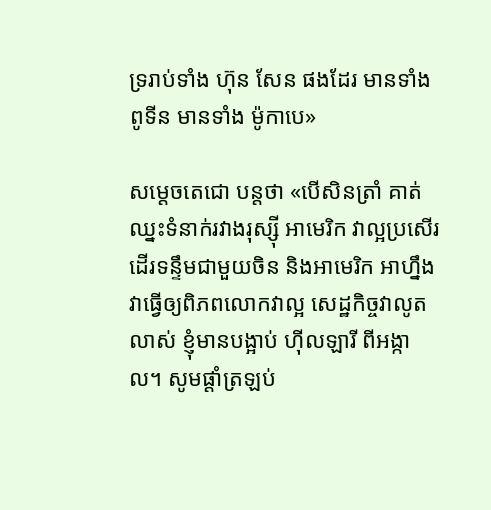ទ្ររាប់ទាំង ហ៊ុន សែន ផងដែរ មានទាំងពូទីន មានទាំង ម៉ូកាបេ»

សម្តេចតេជោ បន្តថា «បើសិនត្រាំ គាត់ឈ្នះទំនាក់រវាងរុស្ស៊ី អាមេរិក វាល្អប្រសើរដើរទន្ទឹមជាមួយចិន និងអាមេរិក អាហ្នឹងវាធ្វើឲ្យពិភពលោកវាល្អ សេដ្ឋកិច្ចវាលូតលាស់ ខ្ញុំមានបង្អាប់ ហ៊ីលឡារី ពីអង្កាល។ សូមផ្តាំត្រឡប់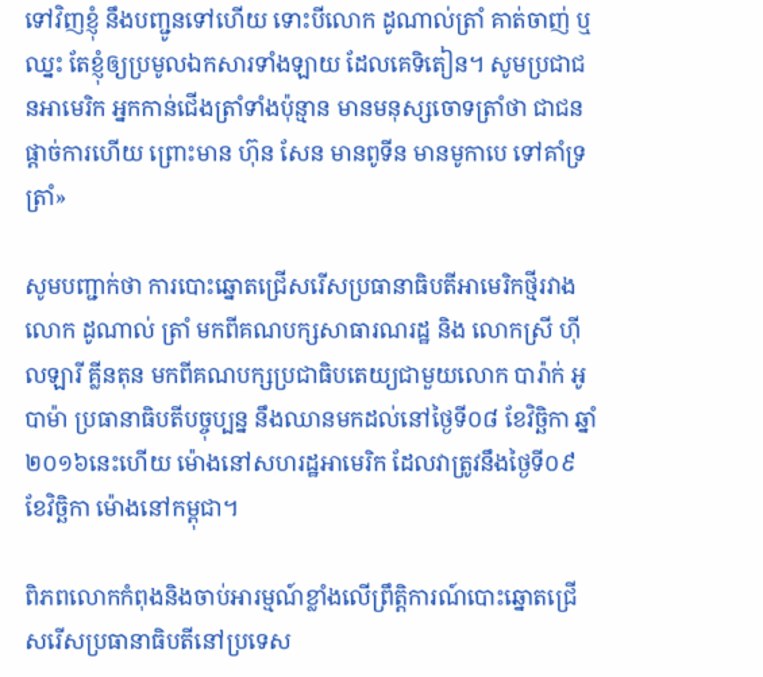ទៅវិញខ្ញុំ នឹងបញ្ជូនទៅហើយ ទោះបីលោក ដូណាល់ត្រាំ គាត់ចាញ់ ឬឈ្នះ តែខ្ញុំឲ្យប្រមូលឯកសារទាំងឡាយ ដែលគេទិតៀន។ សូមប្រជាជនអាមេរិក អ្នកកាន់ជើងត្រាំទាំងប៉ុន្មាន មានមនុស្សចោទត្រាំថា ជាជនផ្តាច់ការហើយ ព្រោះមាន ហ៊ុន សែន មានពូទីន មានមូកាបេ ទៅគាំទ្រត្រាំ»

សូមបញ្ជាក់ថា ការបោះឆ្នោតជ្រើសរើសប្រធានាធិបតីអាមេរិកថ្មីរវាងលោក ដូណាល់ ត្រាំ មកពីគណបក្សសាធារណរដ្ឋ និង លោកស្រី ហ៊ីលឡារី គ្លីនតុន មកពីគណបក្សប្រជាធិបតេយ្យជាមួយលោក បារ៉ាក់ អូបាម៉ា ប្រធានាធិបតីបច្ចុប្បន្ន នឹងឈានមកដល់នៅថ្ងៃទី០៨ ខែវិច្ឆិកា ឆ្នាំ២០១៦នេះហើយ ម៉ោងនៅសហរដ្ឋអាមេរិក ដែលវាត្រូវនឹងថ្ងៃទី០៩ ខែវិច្ឆិកា ម៉ោងនៅកម្ពុជា។

ពិភពលោកកំពុងនិងចាប់អារម្មណ៍ខ្លាំងលើព្រឹត្តិការណ៍បោះឆ្នោតជ្រើសរើសប្រធានាធិបតីនៅប្រទេស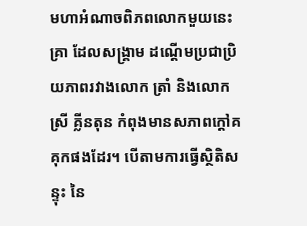មហាអំណាចពិភពលោកមួយនេះ គ្រា ដែលសង្រ្គាម ដណ្តើមប្រជាប្រិយភាពរវាងលោក ត្រាំ និងលោកស្រី គ្លីនតុន កំពុងមានសភាពក្តៅគគុកផងដែរ។ បើតាមការធ្វើស្ថិតិសន្ទុះ នៃ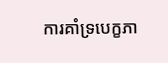ការគាំទ្របេក្ខភា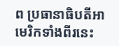ព ប្រធានាធិបតីអាមេរិកទាំងពីរនេះ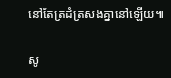នៅតែត្រដំត្រសងគ្នានៅឡើយ៕

សូ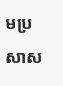មប្រសាស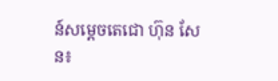ន៍សម្តេចតេជោ ហ៊ុន សែន៖